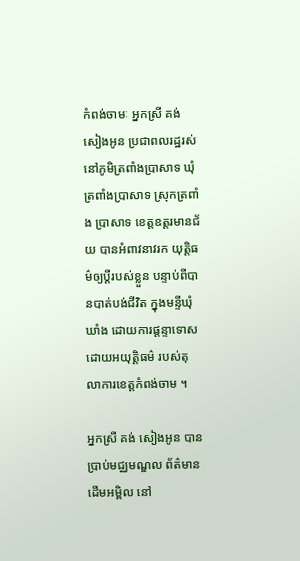កំពង់ចាមៈ អ្នកស្រី គង់ សៀងអូន ប្រជាពលរដ្ឋរស់ នៅភូមិត្រពាំងប្រាសាទ ឃុំត្រពាំងប្រាសាទ ស្រុកត្រពាំង ប្រាសាទ ខេត្តឧត្តរមានជ័យ បានអំពាវនាវរក យុត្តិធម៌ឲ្យប្តីរបស់ខ្លួន បន្ទាប់ពីបានបាត់បង់ជីវិត ក្នុងមន្ទីឃុំឃាំង ដោយការផ្តន្ទាទោស ដោយអយុត្តិធម៌ របស់តុលាការខេត្តកំពង់ចាម ។

អ្នកស្រី គង់ សៀងអូន បានប្រាប់មជ្ឈមណ្ឌល ព័ត៌មានដើមអម្ពិល នៅ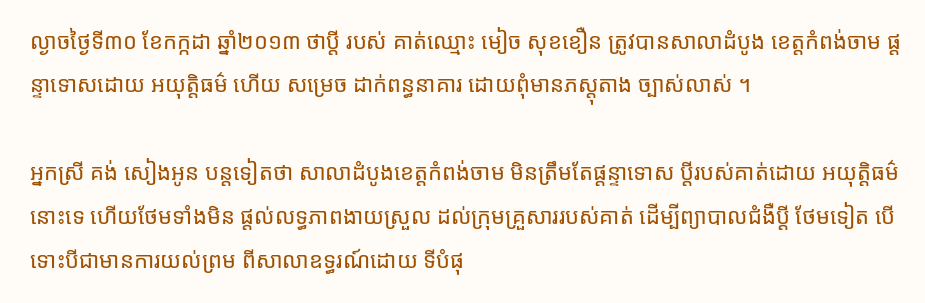ល្ងាចថ្ងៃទី៣០ ខែកក្កដា ឆ្នាំ២០១៣ ថាប្តី របស់ គាត់ឈ្មោះ មៀច សុខខឿន ត្រូវបានសាលាដំបូង ខេត្តកំពង់ចាម ផ្តន្ទាទោសដោយ អយុត្តិធម៌ ហើយ សម្រេច ដាក់ពន្ធនាគារ ដោយពុំមានភស្តុតាង ច្បាស់លាស់ ។

អ្នកស្រី គង់ សៀងអូន បន្តទៀតថា សាលាដំបូងខេត្តកំពង់ចាម មិនត្រឹមតែផ្តន្ទាទោស ប្តីរបស់គាត់ដោយ អយុត្តិធម៌ នោះទេ ហើយថែមទាំងមិន ផ្តល់លទ្ធភាពងាយស្រួល ដល់ក្រុមគ្រួសាររបស់គាត់ ដើម្បីព្យាបាលជំងឺប្តី ថែមទៀត បើទោះបីជាមានការយល់ព្រម ពីសាលាឧទ្ធរណ៍ដោយ ទីបំផុ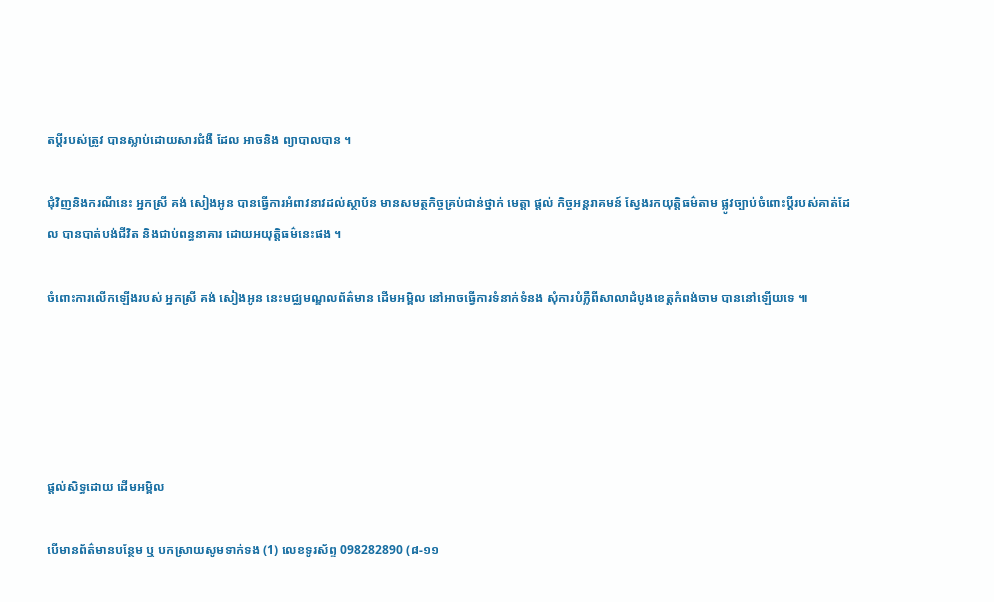តប្តីរបស់ត្រូវ បានស្លាប់ដោយសារជំងឺ ដែល អាចនិង ព្យាបាលបាន ។

ជុំវិញនិងករណីនេះ អ្នកស្រី គង់ សៀងអូន បានធ្វើការអំពាវនាវដល់ស្ថាប័ន មានសមត្ថកិច្ចគ្រប់ជាន់ថ្នាក់ មេត្តា ផ្តល់ កិច្ចអន្តរាគមន៍ ស្វែងរកយុត្តិធម៌តាម ផ្លូវច្បាប់ចំពោះប្តីរបស់គាត់ដែល បានបាត់បង់ជីវិត និងជាប់ពន្ធនាគារ ដោយអយុត្តិធម៌នេះផង ។

ចំពោះការលើកឡើងរបស់ អ្នកស្រី គង់ សៀងអូន នេះមជ្ឈមណ្ឌលព័ត៌មាន ដើមអម្ពិល នៅអាចធ្វើការទំនាក់ទំនង សុំការបំភ្លឺពីសាលាដំបូងខេត្តកំពង់ចាម បាននៅឡើយទេ ៕





ផ្តល់សិទ្ធដោយ ដើមអម្ពិល

បើមានព័ត៌មានបន្ថែម ឬ បកស្រាយសូមទាក់ទង (1) លេខទូរស័ព្ទ 098282890 (៨-១១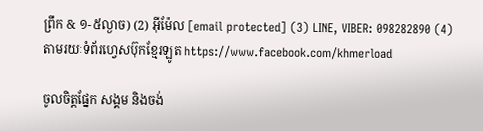ព្រឹក & ១-៥ល្ងាច) (2) អ៊ីម៉ែល [email protected] (3) LINE, VIBER: 098282890 (4) តាមរយៈទំព័រហ្វេសប៊ុកខ្មែរឡូត https://www.facebook.com/khmerload

ចូលចិត្តផ្នែក សង្គម និងចង់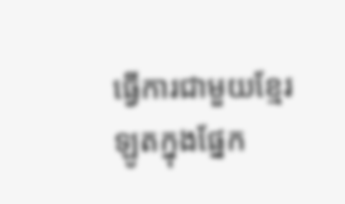ធ្វើការជាមួយខ្មែរឡូតក្នុងផ្នែក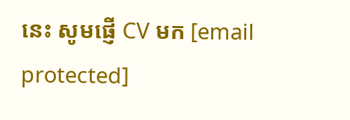នេះ សូមផ្ញើ CV មក [email protected]